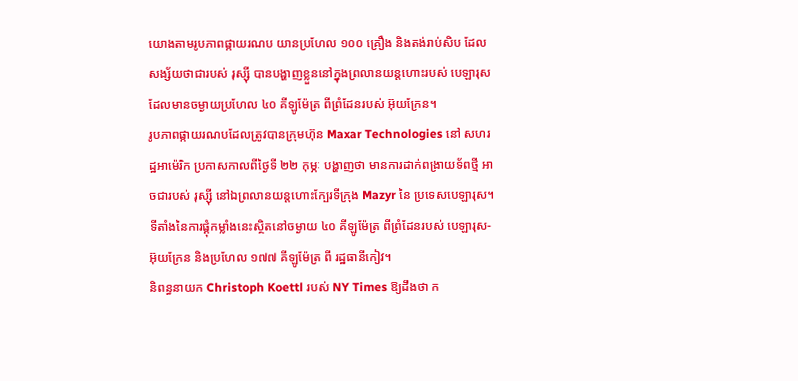យោងតាមរូបភាពផ្កាយរណប យានប្រហែល ១០០ គ្រឿង និងតង់រាប់សិប ដែលសង្ស័យថាជារបស់ រុស្ស៊ី បានបង្ហាញខ្លួននៅក្នុងព្រលានយន្តហោះរបស់ បេឡារុស ដែលមានចម្ងាយប្រហែល ៤០ គីឡូម៉ែត្រ ពីព្រំដែនរបស់ អ៊ុយក្រែន។
រូបភាពផ្កាយរណបដែលត្រូវបានក្រុមហ៊ុន Maxar Technologies នៅ សហរដ្ឋអាម៉េរិក ប្រកាសកាលពីថ្ងៃទី ២២ កុម្ភៈ បង្ហាញថា មានការដាក់ពង្រាយទ័ពថ្មី អាចជារបស់ រុស្ស៊ី នៅឯព្រលានយន្តហោះក្បែរទីក្រុង Mazyr នៃ ប្រទេសបេឡារុស។ ទីតាំងនៃការផ្គុំកម្លាំងនេះស្ថិតនៅចម្ងាយ ៤០ គីឡូម៉ែត្រ ពីព្រំដែនរបស់ បេឡារុស-អ៊ុយក្រែន និងប្រហែល ១៧៧ គីឡូម៉ែត្រ ពី រដ្ឋធានីកៀវ។
និពន្ធនាយក Christoph Koettl របស់ NY Times ឱ្យដឹងថា ក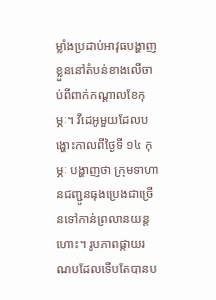ម្លាំងប្រដាប់អាវុធបង្ហាញខ្លួននៅតំបន់ខាងលើចាប់ពីពាក់កណ្ដាលខែកុម្ភៈ។ វីដេអូមួយដែលបង្ហោះកាលពីថ្ងៃទី ១៤ កុម្ភៈ បង្ហាញថា ក្រុមទាហានជញ្ជូនធុងប្រេងជាច្រើនទៅកាន់ព្រលានយន្តហោះ។ រូបភាពផ្កាយរណបដែលទើបតែបានប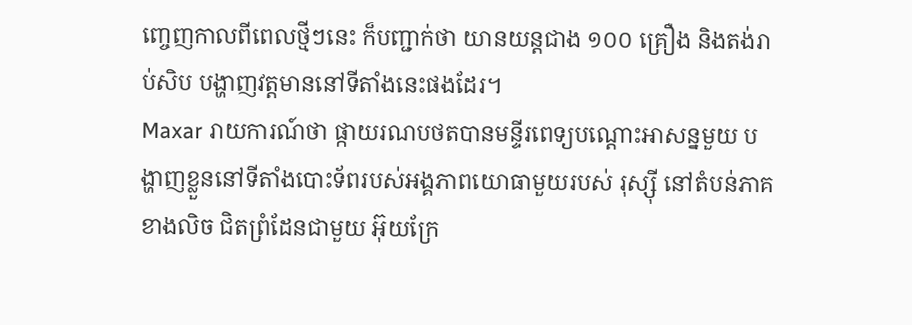ញ្ចេញកាលពីពេលថ្មីៗនេះ ក៏បញ្ជាក់ថា យានយន្តជាង ១០០ គ្រឿង និងតង់រាប់សិប បង្ហាញវត្តមាននៅទីតាំងនេះផងដែរ។
Maxar រាយការណ៍ថា ផ្កាយរណបថតបានមន្ទីរពេទ្យបណ្ដោះអាសន្នមួយ បង្ហាញខ្លួននៅទីតាំងបោះទ័ពរបស់អង្គភាពយោធាមួយរបស់ រុស្ស៊ី នៅតំបន់ភាគខាងលិច ជិតព្រំដែនជាមួយ អ៊ុយក្រែ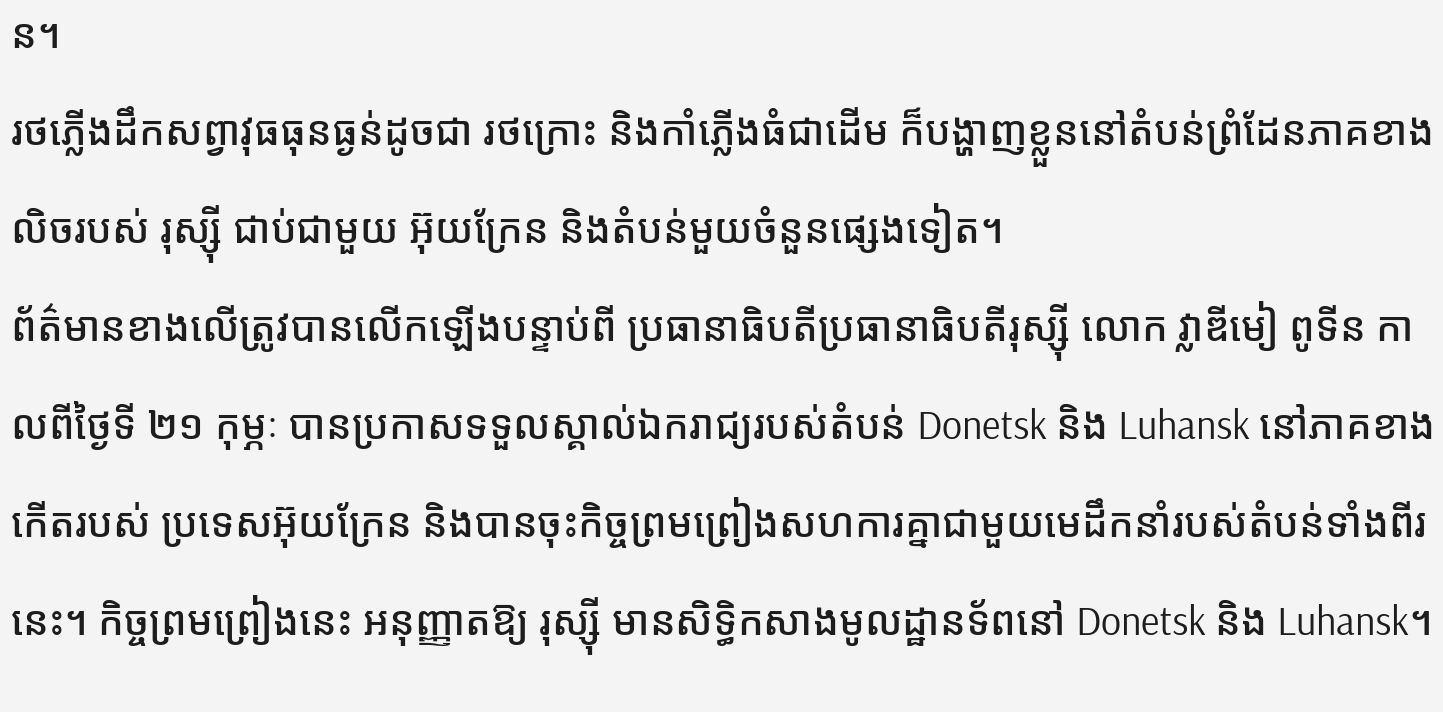ន។
រថភ្លើងដឹកសព្វាវុធធុនធ្ងន់ដូចជា រថក្រោះ និងកាំភ្លើងធំជាដើម ក៏បង្ហាញខ្លួននៅតំបន់ព្រំដែនភាគខាងលិចរបស់ រុស្ស៊ី ជាប់ជាមួយ អ៊ុយក្រែន និងតំបន់មួយចំនួនផ្សេងទៀត។
ព័ត៌មានខាងលើត្រូវបានលើកឡើងបន្ទាប់ពី ប្រធានាធិបតីប្រធានាធិបតីរុស្ស៊ី លោក វ្លាឌីមៀ ពូទីន កាលពីថ្ងៃទី ២១ កុម្ភៈ បានប្រកាសទទួលស្គាល់ឯករាជ្យរបស់តំបន់ Donetsk និង Luhansk នៅភាគខាងកើតរបស់ ប្រទេសអ៊ុយក្រែន និងបានចុះកិច្ចព្រមព្រៀងសហការគ្នាជាមួយមេដឹកនាំរបស់តំបន់ទាំងពីរនេះ។ កិច្ចព្រមព្រៀងនេះ អនុញ្ញាតឱ្យ រុស្ស៊ី មានសិទ្ធិកសាងមូលដ្ឋានទ័ពនៅ Donetsk និង Luhansk។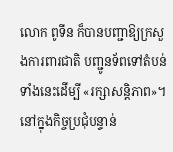លោក ពូទីន ក៏បានបញ្ជាឱ្យក្រសួងការពារជាតិ បញ្ជូនទ័ពទៅតំបន់ទាំងនេះដើម្បី «រក្សាសន្តិភាព»។
នៅក្នុងកិច្ចប្រជុំបន្ទាន់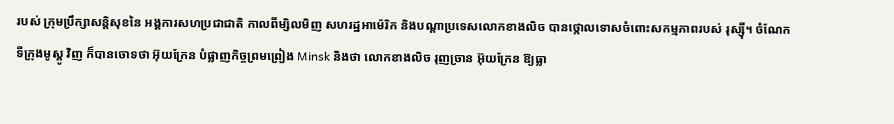របស់ ក្រុមប្រឹក្សាសន្តិសុខនៃ អង្គការសហប្រជាជាតិ កាលពីម្សិលមិញ សហរដ្ឋអាម៉េរិក និងបណ្ដាប្រទេសលោកខាងលិច បានថ្កោលទោសចំពោះសកម្មភាពរបស់ រុស្ស៊ី។ ចំណែក ទីក្រុងមូស្គូ វិញ ក៏បានចោទថា អ៊ុយក្រែន បំផ្លាញកិច្ចព្រមព្រៀង Minsk និងថា លោកខាងលិច រុញច្រាន អ៊ុយក្រែន ឱ្យធ្លា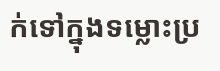ក់ទៅក្នុងទម្លោះប្រ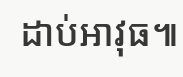ដាប់អាវុធ៕